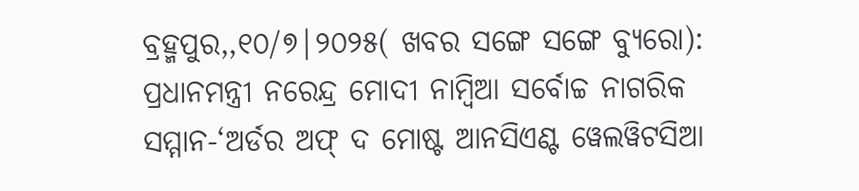ବ୍ରହ୍ମପୁର,,୧୦/୭|୨୦୨୫( ଖବର ସଙ୍ଗେ ସଙ୍ଗେ ବ୍ୟୁରୋ): ପ୍ରଧାନମନ୍ତ୍ରୀ ନରେନ୍ଦ୍ର ମୋଦୀ ନାମ୍ବିଆ ସର୍ବୋଚ୍ଚ ନାଗରିକ ସମ୍ମାନ-‘ଅର୍ଡର ଅଫ୍ ଦ ମୋଷ୍ଟ ଆନସିଏଣ୍ଟ ୱେଲୱିଟସିଆ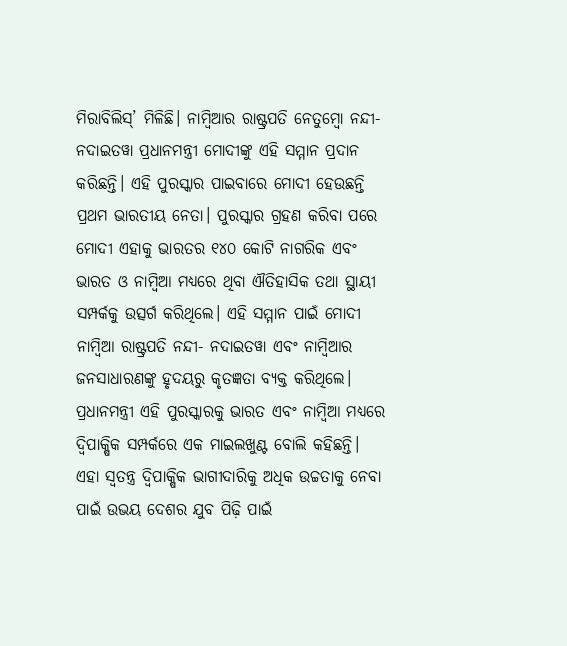ମିରାବିଲିସ୍’ ମିଳିଛି। ନାମ୍ବିଆର ରାଷ୍ଟ୍ରପତି ନେତୁମ୍ବୋ ନନ୍ଦୀ-ନଦାଇତୱା ପ୍ରଧାନମନ୍ତ୍ରୀ ମୋଦୀଙ୍କୁ ଏହି ସମ୍ମାନ ପ୍ରଦାନ କରିଛନ୍ତି। ଏହି ପୁରସ୍କାର ପାଇବାରେ ମୋଦୀ ହେଉଛନ୍ତି ପ୍ରଥମ ଭାରତୀୟ ନେତା। ପୁରସ୍କାର ଗ୍ରହଣ କରିବା ପରେ ମୋଦୀ ଏହାକୁ ଭାରତର ୧୪୦ କୋଟି ନାଗରିକ ଏବଂ ଭାରତ ଓ ନାମ୍ବିଆ ମଧ୍ୟରେ ଥିବା ଐତିହାସିକ ତଥା ସ୍ଥାୟୀ ସମ୍ପର୍କକୁ ଉତ୍ସର୍ଗ କରିଥିଲେ। ଏହି ସମ୍ମାନ ପାଇଁ ମୋଦୀ ନାମ୍ବିଆ ରାଷ୍ଟ୍ରପତି ନନ୍ଦୀ- ନଦାଇତୱା ଏବଂ ନାମ୍ବିଆର ଜନସାଧାରଣଙ୍କୁ ହୃଦୟରୁ କୃତଜ୍ଞତା ବ୍ୟକ୍ତ କରିଥିଲେ। ପ୍ରଧାନମନ୍ତ୍ରୀ ଏହି ପୁରସ୍କାରକୁ ଭାରତ ଏବଂ ନାମ୍ବିଆ ମଧ୍ୟରେ ଦ୍ୱିପାକ୍ଷିକ ସମ୍ପର୍କରେ ଏକ ମାଇଲଖୁଣ୍ଟ ବୋଲି କହିଛନ୍ତି। ଏହା ସ୍ୱତନ୍ତ୍ର ଦ୍ୱିପାକ୍ଷିକ ଭାଗୀଦାରିକୁ ଅଧିକ ଉଚ୍ଚତାକୁ ନେବା ପାଇଁ ଉଭୟ ଦେଶର ଯୁବ ପିଢ଼ି ପାଇଁ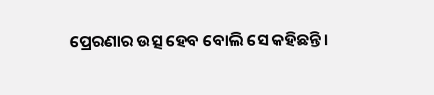ପ୍ରେରଣାର ଉତ୍ସ ହେବ ବୋଲି ସେ କହିଛନ୍ତି।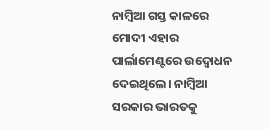ନାମ୍ବିଆ ଗସ୍ତ କାଳରେ ମୋଦୀ ଏହାର ପାର୍ଲାମେଣ୍ଟରେ ଉଦ୍ବୋଧନ ଦେଇଥିଲେ। ନାମ୍ବିଆ ସରକାର ଭାରତକୁ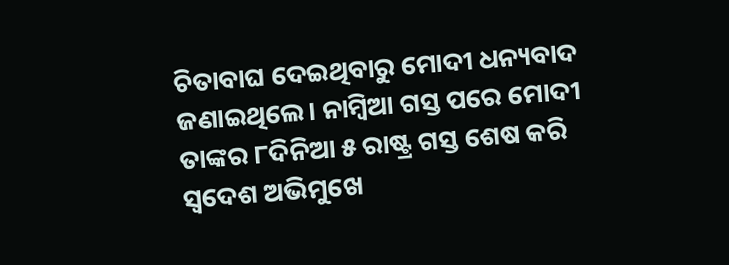ଚିତାବାଘ ଦେଇଥିବାରୁ ମୋଦୀ ଧନ୍ୟବାଦ ଜଣାଇଥିଲେ। ନାମ୍ବିଆ ଗସ୍ତ ପରେ ମୋଦୀ ତାଙ୍କର ୮ଦିନିଆ ୫ ରାଷ୍ଟ୍ର ଗସ୍ତ ଶେଷ କରି ସ୍ବଦେଶ ଅଭିମୁଖେ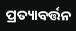ପ୍ରତ୍ୟାବର୍ତ୍ତନ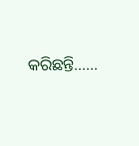କରିଛନ୍ତି……